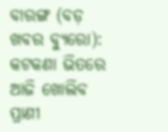ବାରଙ୍ଗ (ବଡ଼ ଖବର ବ୍ୟୁରୋ): କଟକଣା ଭିତରେ ଆଜି ଖୋଲିବ ପ୍ରାଣୀ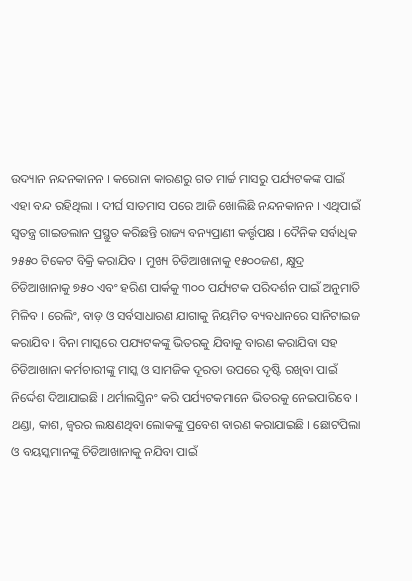ଉଦ୍ୟାନ ନନ୍ଦନକାନନ । କରୋନା କାରଣରୁ ଗତ ମାର୍ଚ୍ଚ ମାସରୁ ପର୍ଯ୍ୟଟକଙ୍କ ପାଇଁ ଏହା ବନ୍ଦ ରହିଥିଲା । ଦୀର୍ଘ ସାତମାସ ପରେ ଆଜି ଖୋଲିଛି ନନ୍ଦନକାନନ । ଏଥିପାଇଁ ସ୍ୱତନ୍ତ୍ର ଗାଇଡଲାନ ପ୍ରସ୍ଥୁତ କରିଛନ୍ତି ରାଜ୍ୟ ବନ୍ୟପ୍ରାଣୀ କର୍ତ୍ତୃପକ୍ଷ । ଦୈନିକ ସର୍ବାଧିକ ୨୫୫୦ ଟିକେଟ ବିକ୍ରି କରାଯିବ । ମୁଖ୍ୟ ଚିଡିଆଖାନାକୁ ୧୫୦୦ଜଣ, କ୍ଷୁଦ୍ର ଚିଡିଆଖାନାକୁ ୭୫୦ ଏବଂ ହରିଣ ପାର୍କକୁ ୩୦୦ ପର୍ଯ୍ୟଟକ ପରିଦର୍ଶନ ପାଇଁ ଅନୁମାତି ମିଳିବ । ରେଲିଂ, ବାଡ଼ ଓ ସର୍ବସାଧାରଣ ଯାଗାକୁ ନିୟମିତ ବ୍ୟବଧାନରେ ସାନିଟାଇଜ କରାଯିବ । ବିନା ମାସ୍କରେ ପଯ୍ୟଟକଙ୍କୁ ଭିତରକୁ ଯିବାକୁ ବାରଣ କରାଯିବା ସହ ଚିଡିଆଖାନା କର୍ମଚାରୀଙ୍କୁ ମାସ୍କ ଓ ସାମଜିକ ଦୂରତା ଉପରେ ଦୃଷ୍ଟି ରଖିବା ପାଇଁ ନିର୍ଦ୍ଦେଶ ଦିଆଯାଇଛି । ଥର୍ମାଲସ୍କ୍ରିନଂ କରି ପର୍ଯ୍ୟଟକମାନେ ଭିତରକୁ ନେଇପାରିବେ । ଥଣ୍ଡା, କାଶ, ଜ୍ୱରର ଲକ୍ଷଣଥିବା ଲୋକଙ୍କୁ ପ୍ରବେଶ ବାରଣ କରାଯାଇଛି । ଛୋଟପିଲା ଓ ବୟସ୍କମାନଙ୍କୁ ଚିଡିଆଖାନାକୁ ନଯିବା ପାଇଁ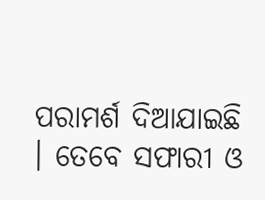ପରାମର୍ଶ ଦିଆଯାଇଛି । ତେବେ ସଫାରୀ ଓ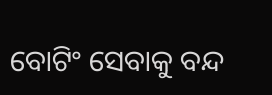ବୋଟିଂ ସେବାକୁ ବନ୍ଦ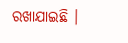ରଖାଯାଇଛି ।